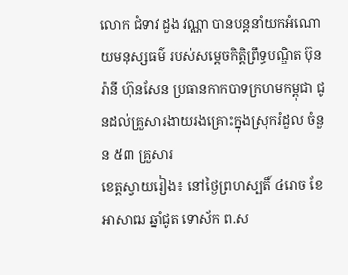លោក ជំទាវ ដួង វណ្ណា បានបន្តនាំយកអំណោយមនុស្សធម៌ របស់សម្តេចកិត្តិព្រឹទ្ធបណ្ឌិត ប៊ុន រ៉ានី ហ៊ុនសែន ប្រធានកាកបាទក្រហមកម្ពុជា ជូនដល់គ្រួសារងាយរងគ្រោះក្នុងស្រុករំដួល ចំនួន ៥៣ គ្រួសារ
ខេត្តស្វាយរៀង៖ នៅថ្ងៃព្រហស្បតិ៍ ៤រោច ខែអាសាឍ ឆ្នាំជូត ទោស័ក ព.ស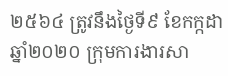២៥៦៤ ត្រូវនឹងថ្ងៃទី៩ ខែកក្កដា ឆ្នាំ២០២០ ក្រុមការងារសា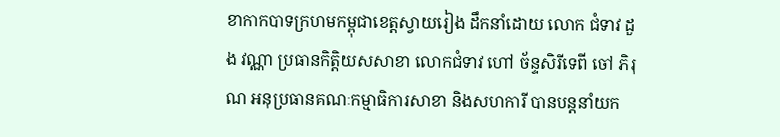ខាកាកបាទក្រហមកម្ពុជាខេត្តស្វាយរៀង ដឹកនាំដោយ លោក ជំទាវ ដួង វណ្ណា ប្រធានកិត្តិយសសាខា លោកជំទាវ ហៅ ច័ន្ទសិរីទេពី ចៅ ភិរុណ អនុប្រធានគណៈកម្មាធិការសាខា និងសហការី បានបន្តនាំយក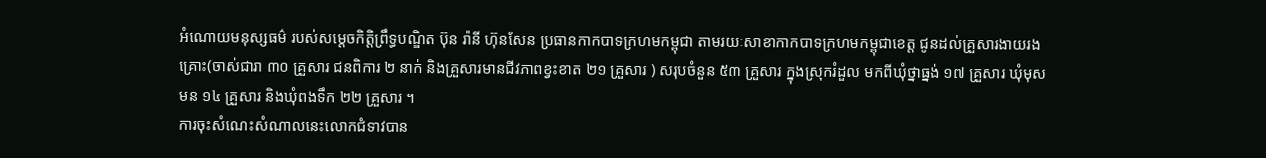អំណោយមនុស្សធម៌ របស់សម្តេចកិត្តិព្រឹទ្ធបណ្ឌិត ប៊ុន រ៉ានី ហ៊ុនសែន ប្រធានកាកបាទក្រហមកម្ពុជា តាមរយៈសាខាកាកបាទក្រហមកម្ពុជាខេត្ត ជូនដល់គ្រួសារងាយរងគ្រោះ(ចាស់ជារា ៣០ គ្រួសារ ជនពិការ ២ នាក់ និងគ្រួសារមានជីវភាពខ្វះខាត ២១ គ្រួសារ ) សរុបចំនួន ៥៣ គ្រួសារ ក្នុងស្រុករំដួល មកពីឃុំថ្នាធ្នង់ ១៧ គ្រួសារ ឃុំមុសមន ១៤ គ្រួសារ និងឃុំពងទឹក ២២ គ្រួសារ ។
ការចុះសំណេះសំណាលនេះលោកជំទាវបាន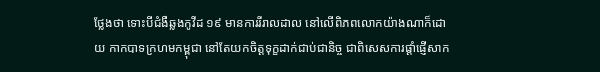ថ្លែងថា ទោះបីជំងឺឆ្លងកូវីដ ១៩ មានការរីរាលដាល នៅលើពិភពលោកយ៉ាងណាក៏ដោយ កាកបាទក្រហមកម្ពុជា នៅតែយកចិត្តទុក្ខដាក់ជាប់ជានិច្ច ជាពិសេសការផ្តាំផ្ញើសាក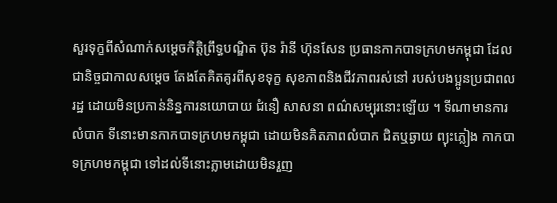សួរទុក្ខពីសំណាក់សម្តេចកិត្តិព្រឹទ្ធបណ្ឌិត ប៊ុន រ៉ានី ហ៊ុនសែន ប្រធានកាកបាទក្រហមកម្ពុជា ដែលជានិច្ចជាកាលសម្តេច តែងតែគិតគូរពីសុខទុក្ខ សុខភាពនិងជីវភាពរស់នៅ របស់បងប្អូនប្រជាពលរដ្ឋ ដោយមិនប្រកាន់និន្នការនយោបាយ ជំនឿ សាសនា ពណ៌សម្បុរនោះឡើយ ។ ទីណាមានការលំបាក ទីនោះមានកាកបាទក្រហមកម្ពុជា ដោយមិនគិតភាពលំបាក ជិតឬឆ្ងាយ ព្យុះភ្លៀង កាកបាទក្រហមកម្ពុជា ទៅដល់ទីនោះភ្លាមដោយមិនរួញ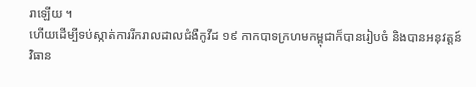រាឡើយ ។
ហើយដើម្បីទប់ស្កាត់ការរីករាលដាលជំងឺកូវីដ ១៩ កាកបាទក្រហមកម្ពុជាក៏បានរៀបចំ និងបានអនុវត្តន៍វិធាន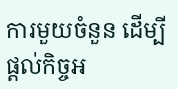ការមួយចំនួន ដើម្បីផ្ដល់កិច្ចអ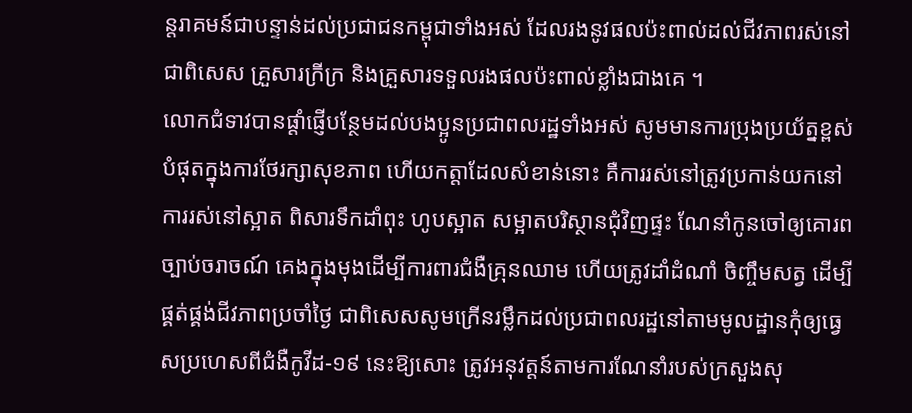ន្តរាគមន៍ជាបន្ទាន់ដល់ប្រជាជនកម្ពុជាទាំងអស់ ដែលរងនូវផលប៉ះពាល់ដល់ជីវភាពរស់នៅ ជាពិសេស គ្រួសារក្រីក្រ និងគ្រួសារទទួលរងផលប៉ះពាល់ខ្លាំងជាងគេ ។
លោកជំទាវបានផ្តាំផ្ញើបន្ថែមដល់បងប្អូនប្រជាពលរដ្ឋទាំងអស់ សូមមានការប្រុងប្រយ័ត្នខ្ពស់បំផុតក្នុងការថែរក្សាសុខភាព ហើយកត្តាដែលសំខាន់នោះ គឺការរស់នៅត្រូវប្រកាន់យកនៅការរស់នៅស្អាត ពិសារទឹកដាំពុះ ហូបស្អាត សម្អាតបរិស្ថានជុំវិញផ្ទះ ណែនាំកូនចៅឲ្យគោរពច្បាប់ចរាចណ៍ គេងក្នុងមុងដើម្បីការពារជំងឺគ្រុនឈាម ហើយត្រូវដាំដំណាំ ចិញ្ចឹមសត្វ ដើម្បីផ្គត់ផ្គង់ជីវភាពប្រចាំថ្ងៃ ជាពិសេសសូមក្រើនរម្លឹកដល់ប្រជាពលរដ្ឋនៅតាមមូលដ្ឋានកុំឲ្យធ្វេសប្រហេសពីជំងឺកូវីដ-១៩ នេះឱ្យសោះ ត្រូវអនុវត្តន៍តាមការណែនាំរបស់ក្រសួងសុ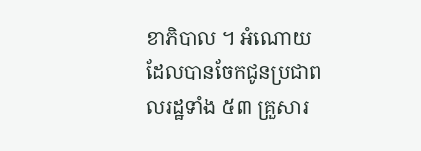ខាភិបាល ។ អំណោយដែលបានចែកជូនប្រជាពលរដ្ឋទាំង ៥៣ គ្រួសារ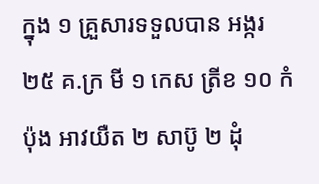ក្នុង ១ គ្រួសារទទួលបាន អង្ករ ២៥ គ.ក្រ មី ១ កេស ត្រីខ ១០ កំប៉ុង អាវយឺត ២ សាប៊ូ ២ ដុំ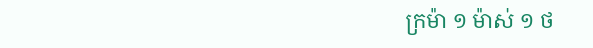ក្រម៉ា ១ ម៉ាស់ ១ ថ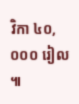វិកា ៤០,០០០ រៀល ៕